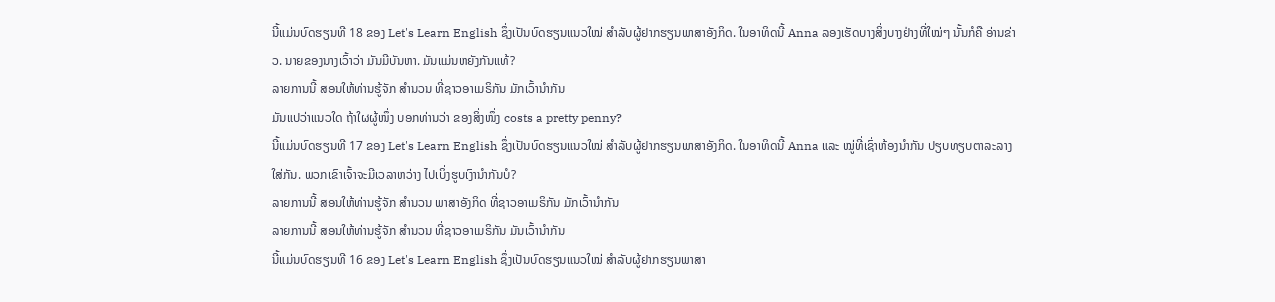ນີ້ແມ່ນບົດຮຽນທີ 18 ຂອງ Let's Learn English ຊຶ່ງເປັນບົດຮຽນແນວໃໝ່ ສຳລັບຜູ້ຢາກຮຽນພາສາອັງກິດ. ໃນອາທິດນີ້ Anna ລອງເຮັດບາງສິ່ງບາງຢ່າງທີ່ໃໝ່ໆ ນັ້ນກໍຄື ອ່ານຂ່າວ. ນາຍຂອງນາງເວົ້າວ່າ ມັນມີບັນຫາ. ມັນແມ່ນຫຍັງກັນແທ້?
ລາຍການນີ້ ສອນໃຫ້ທ່ານຮູ້ຈັກ ສຳນວນ ທີ່ຊາວອາເມຣິກັນ ມັກເວົ້ານຳກັນ
ມັນແປວ່າແນວໃດ ຖ້າໃຜຜູ້ໜຶ່ງ ບອກທ່ານວ່າ ຂອງສິ່ງໜຶ່ງ costs a pretty penny?
ນີ້ແມ່ນບົດຮຽນທີ 17 ຂອງ Let's Learn English ຊຶ່ງເປັນບົດຮຽນແນວໃໝ່ ສຳລັບຜູ້ຢາກຮຽນພາສາອັງກິດ. ໃນອາທິດນີ້ Anna ແລະ ໝູ່ທີ່ເຊົ່າຫ້ອງນຳກັນ ປຽບທຽບຕາລະລາງໃສ່ກັນ. ພວກເຂົາເຈົ້າຈະມີເວລາຫວ່າງ ໄປເບິ່ງຮູບເງົານຳກັນບໍ?
ລາຍການນີ້ ສອນໃຫ້ທ່ານຮູ້ຈັກ ສຳນວນ ພາສາອັງກິດ ທີ່ຊາວອາເມຣິກັນ ມັກເວົ້ານຳກັນ
ລາຍການນີ້ ສອນໃຫ້ທ່ານຮູ້ຈັກ ສຳນວນ ທີ່ຊາວອາເມຣິກັນ ມັນເວົ້ານຳກັນ
ນີ້ແມ່ນບົດຮຽນທີ 16 ຂອງ Let's Learn English ຊຶ່ງເປັນບົດຮຽນແນວໃໝ່ ສຳລັບຜູ້ຢາກຮຽນພາສາ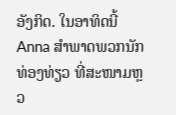ອັງກິດ. ໃນອາທິດນີ້ Anna ສຳພາດພວກນັກທ່ອງທ່ຽວ ທີ່ສະໜາມຫຼວ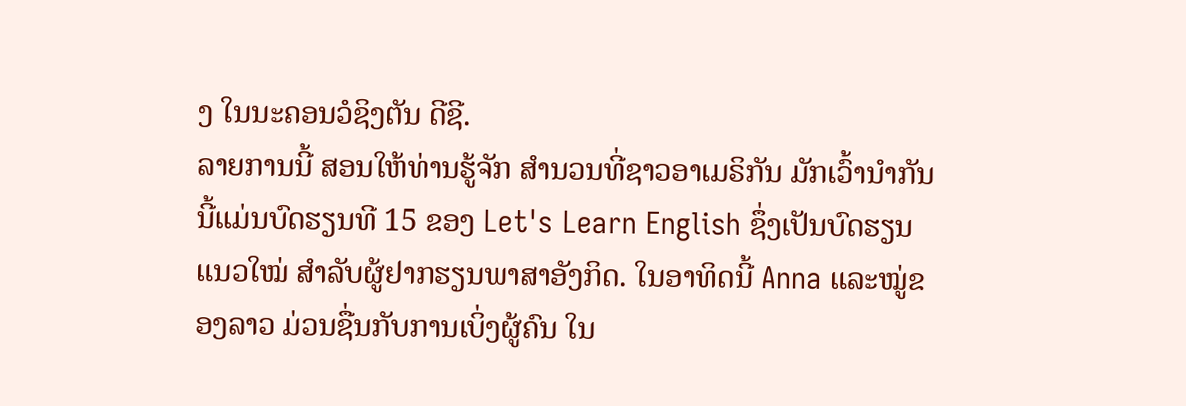ງ ໃນນະຄອນວໍຊິງຕັນ ດີຊີ.
ລາຍການນີ້ ສອນໃຫ້ທ່ານຮູ້ຈັກ ສຳນວນທີ່ຊາວອາເມຣິກັນ ມັກເວົ້ານຳກັນ
ນີ້ແມ່ນບົດຮຽນທີ 15 ຂອງ Let's Learn English ຊຶ່ງເປັນບົດຮຽນແນວໃໝ່ ສຳລັບຜູ້ຢາກຮຽນພາສາອັງກິດ. ໃນອາທິດນີ້ Anna ແລະໝູ່ຂອງລາວ ມ່ວນຊື່ນກັບການເບິ່ງຜູ້ຄົນ ໃນ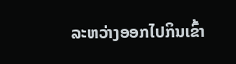ລະຫວ່າງອອກໄປກິນເຂົ້າ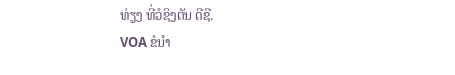ທ່ຽງ ທີ່ວໍຊິງຕັນ ດີຊີ.
VOA ຂໍນຳ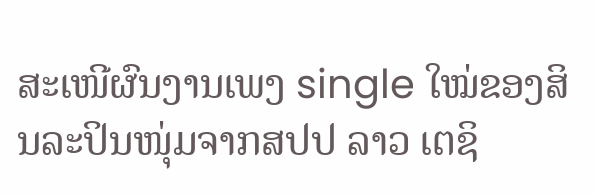ສະເໜີຜົນງານເພງ single ໃໝ່ຂອງສິນລະປິນໜຸ່ມຈາກສປປ ລາວ ເຕຊິ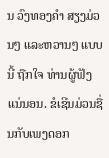ນ ວົງທອງຄຳ ສຽງມ່ວນໆ ແລະຫວານໆ ແບບນີ້ ຖືກໃຈ ທ່ານຜູ້ຟັງແນ່ນອນ. ຂໍເຊີນມ່ວນຊື່ນກັບເພງດອກ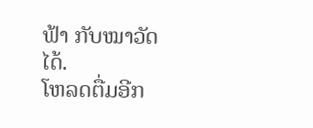ຟ້າ ກັບໝາວັດ ໄດ້.
ໂຫລດຕື່ມອີກ